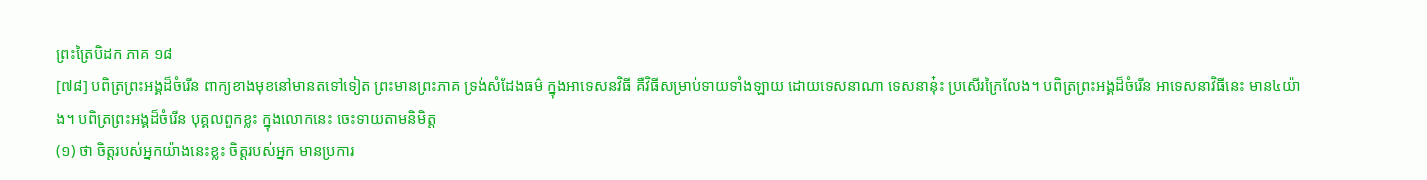ព្រះត្រៃបិដក ភាគ ១៨
[៧៨] បពិត្រព្រះអង្គដ៏ចំរើន ពាក្យខាងមុខនៅមានតទៅទៀត ព្រះមានព្រះភាគ ទ្រង់សំដែងធម៌ ក្នុងអាទេសនវិធី គឺវិធីសម្រាប់ទាយទាំងឡាយ ដោយទេសនាណា ទេសនានុ៎ះ ប្រសើរក្រៃលែង។ បពិត្រព្រះអង្គដ៏ចំរើន អាទេសនាវិធីនេះ មាន៤យ៉ាង។ បពិត្រព្រះអង្គដ៏ចំរើន បុគ្គលពួកខ្លះ ក្នុងលោកនេះ ចេះទាយតាមនិមិត្ត
(១) ថា ចិត្តរបស់អ្នកយ៉ាងនេះខ្លះ ចិត្តរបស់អ្នក មានប្រការ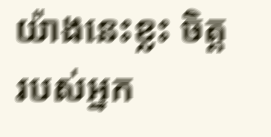យ៉ាងនេះខ្លះ ចិត្តរបស់អ្នក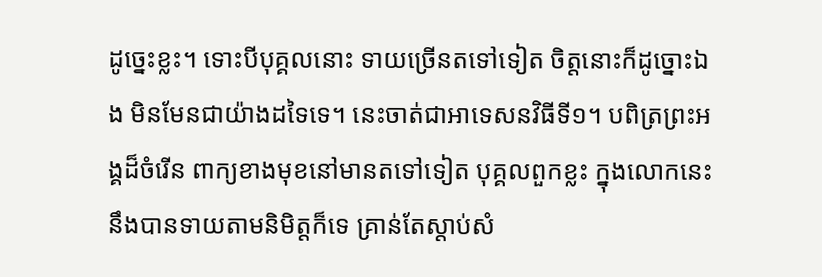ដូច្នេះខ្លះ។ ទោះបីបុគ្គលនោះ ទាយច្រើនតទៅទៀត ចិត្តនោះក៏ដូច្នោះឯង មិនមែនជាយ៉ាងដទៃទេ។ នេះចាត់ជាអាទេសនវិធីទី១។ បពិត្រព្រះអង្គដ៏ចំរើន ពាក្យខាងមុខនៅមានតទៅទៀត បុគ្គលពួកខ្លះ ក្នុងលោកនេះ នឹងបានទាយតាមនិមិត្តក៏ទេ គ្រាន់តែស្តាប់សំ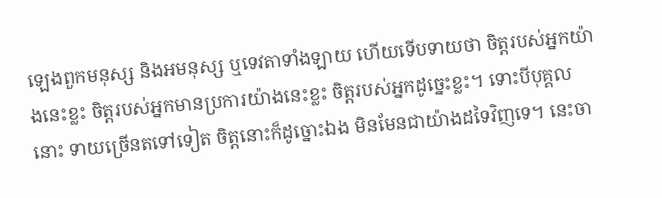ឡេងពួកមនុស្ស និងអមនុស្ស ឬទេវតាទាំងឡាយ ហើយទើបទាយថា ចិត្តរបស់អ្នកយ៉ាងនេះខ្លះ ចិត្តរបស់អ្នកមានប្រការយ៉ាងនេះខ្លះ ចិត្តរបស់អ្នកដូច្នេះខ្លះ។ ទោះបីបុគ្គលនោះ ទាយច្រើនតទៅទៀត ចិត្តនោះក៏ដូច្នោះឯង មិនមែនជាយ៉ាងដទៃវិញទេ។ នេះចា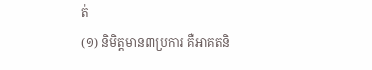ត់
(១) និមិត្តមាន៣ប្រការ គឺអាគតនិ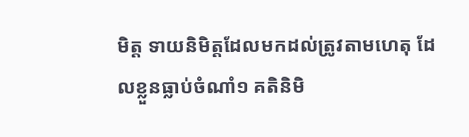មិត្ត ទាយនិមិត្តដែលមកដល់ត្រូវតាមហេតុ ដែលខ្លួនធ្លាប់ចំណាំ១ គតិនិមិ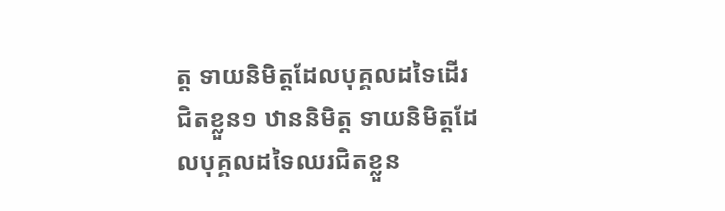ត្ត ទាយនិមិត្តដែលបុគ្គលដទៃដើរជិតខ្លួន១ ឋាននិមិត្ត ទាយនិមិត្តដែលបុគ្គលដទៃឈរជិតខ្លួន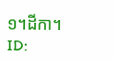១។ដីកា។
ID: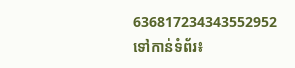636817234343552952
ទៅកាន់ទំព័រ៖